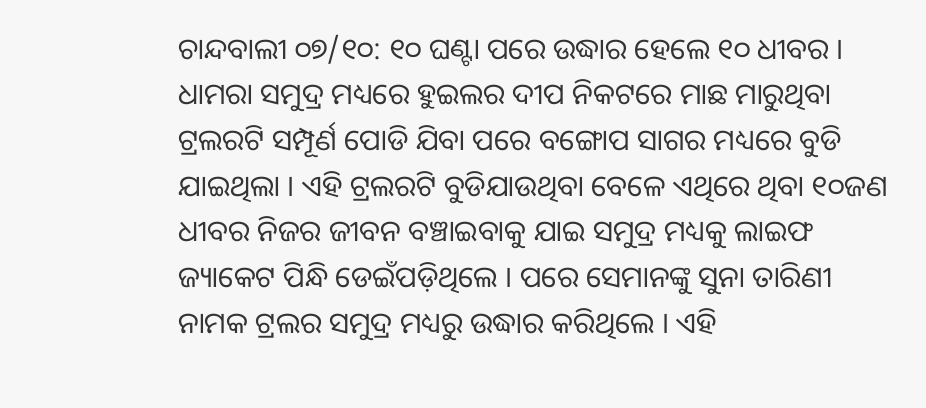ଚାନ୍ଦବାଲୀ ୦୭/୧୦: ୧୦ ଘଣ୍ଟା ପରେ ଉଦ୍ଧାର ହେଲେ ୧୦ ଧୀବର । ଧାମରା ସମୁଦ୍ର ମଧ୍ୟରେ ହୁଇଲର ଦୀପ ନିକଟରେ ମାଛ ମାରୁଥିବା ଟ୍ରଲରଟି ସମ୍ପୂର୍ଣ ପୋଡି ଯିବା ପରେ ବଙ୍ଗୋପ ସାଗର ମଧ୍ୟରେ ବୁଡି ଯାଇଥିଲା । ଏହି ଟ୍ରଲରଟି ବୁଡିଯାଉଥିବା ବେଳେ ଏଥିରେ ଥିବା ୧୦ଜଣ ଧୀବର ନିଜର ଜୀବନ ବଞ୍ଚାଇବାକୁ ଯାଇ ସମୁଦ୍ର ମଧ୍ୟକୁ ଲାଇଫ ଜ୍ୟାକେଟ ପିନ୍ଧି ଡେଇଁପଡ଼ିଥିଲେ । ପରେ ସେମାନଙ୍କୁ ସୁନା ତାରିଣୀ ନାମକ ଟ୍ରଲର ସମୁଦ୍ର ମଧ୍ୟରୁ ଉଦ୍ଧାର କରିଥିଲେ । ଏହି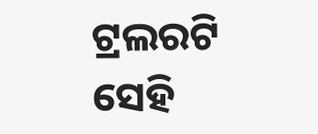ଟ୍ରଲରଟି ସେହି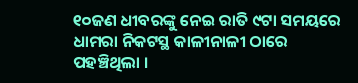୧୦ଜଣ ଧୀବରଙ୍କୁ ନେଇ ରାତି ୯ଟା ସମୟରେ ଧାମରା ନିକଟସ୍ଥ କାଳୀନାଳୀ ଠାରେ ପହଞ୍ଚିଥିଲା ।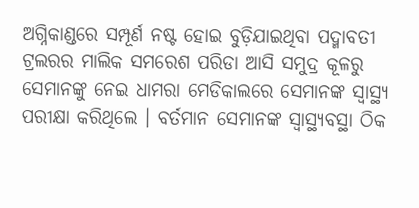ଅଗ୍ନିକାଣ୍ଡରେ ସମ୍ପୂର୍ଣ ନଷ୍ଟ ହୋଇ ବୁଡ଼ିଯାଇଥିବା ପଦ୍ମାବତୀ ଟ୍ରଲରର ମାଲିକ ସମରେଶ ପରିଡା ଆସି ସମୁଦ୍ର କୂଳରୁ ସେମାନଙ୍କୁ ନେଇ ଧାମରା ମେଡିକାଲରେ ସେମାନଙ୍କ ସ୍ୱାସ୍ଥ୍ୟ ପରୀକ୍ଷା କରିଥିଲେ । ବର୍ତମାନ ସେମାନଙ୍କ ସ୍ୱାସ୍ଥ୍ୟବସ୍ଥା ଠିକ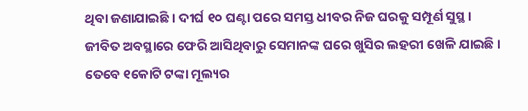ଥିବା ଜଣାଯାଇଛି । ଦୀର୍ଘ ୧୦ ଘଣ୍ଟା ପରେ ସମସ୍ତ ଧୀବର ନିଜ ଘରକୁ ସମ୍ପୂର୍ଣ ସୁସ୍ଥ । ଜୀବିତ ଅବସ୍ଥାରେ ଫେରି ଆସିଥିବାରୁ ସେମାନଙ୍କ ଘରେ ଖୁସିର ଲହରୀ ଖେଳି ଯାଇଛି । ତେବେ ୧କୋଟି ଟଙ୍କା ମୂଲ୍ୟର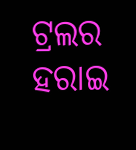ଟ୍ରଲର ହରାଇ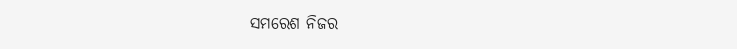ସମରେଶ ନିଜର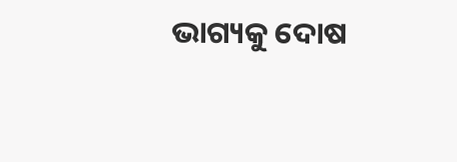ଭାଗ୍ୟକୁ ଦୋଷ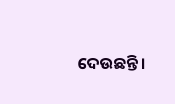ଦେଉଛନ୍ତି ।